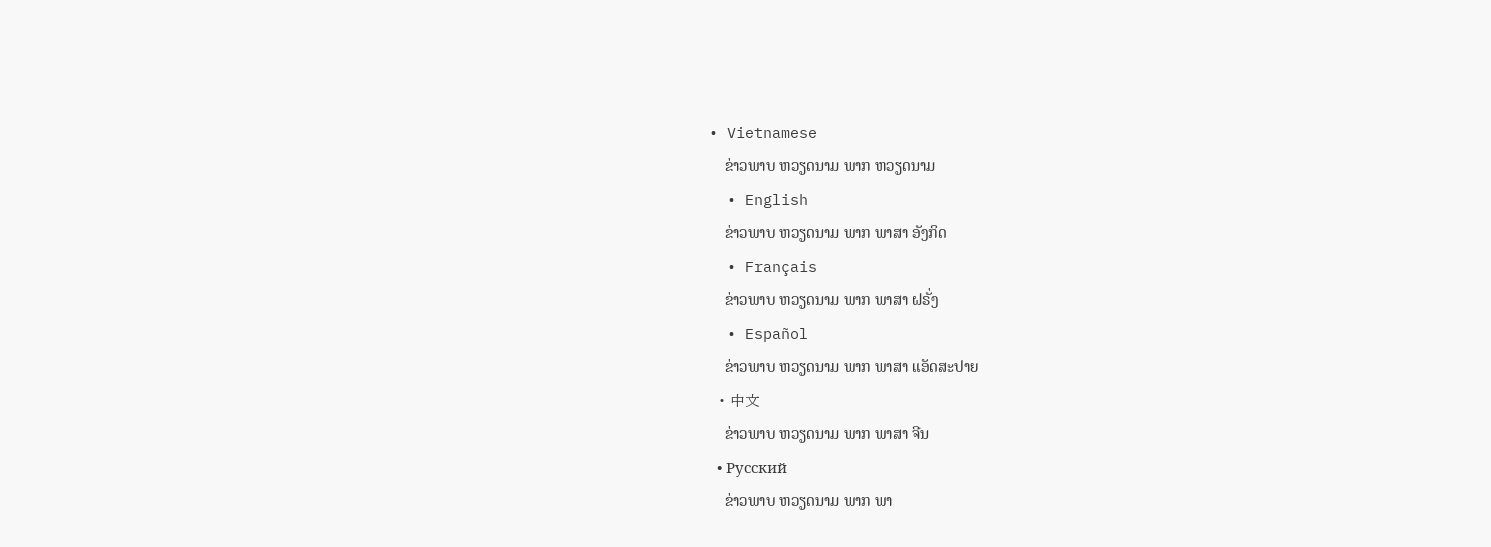• Vietnamese
    ຂ່າວພາບ ຫວຽດນາມ ພາກ ຫວຽດນາມ
  • English
    ຂ່າວພາບ ຫວຽດນາມ ພາກ ພາສາ ອັງກິດ
  • Français
    ຂ່າວພາບ ຫວຽດນາມ ພາກ ພາສາ ຝຣັ່ງ
  • Español
    ຂ່າວພາບ ຫວຽດນາມ ພາກ ພາສາ ແອັດສະປາຍ
  • 中文
    ຂ່າວພາບ ຫວຽດນາມ ພາກ ພາສາ ຈີນ
  • Русский
    ຂ່າວພາບ ຫວຽດນາມ ພາກ ພາ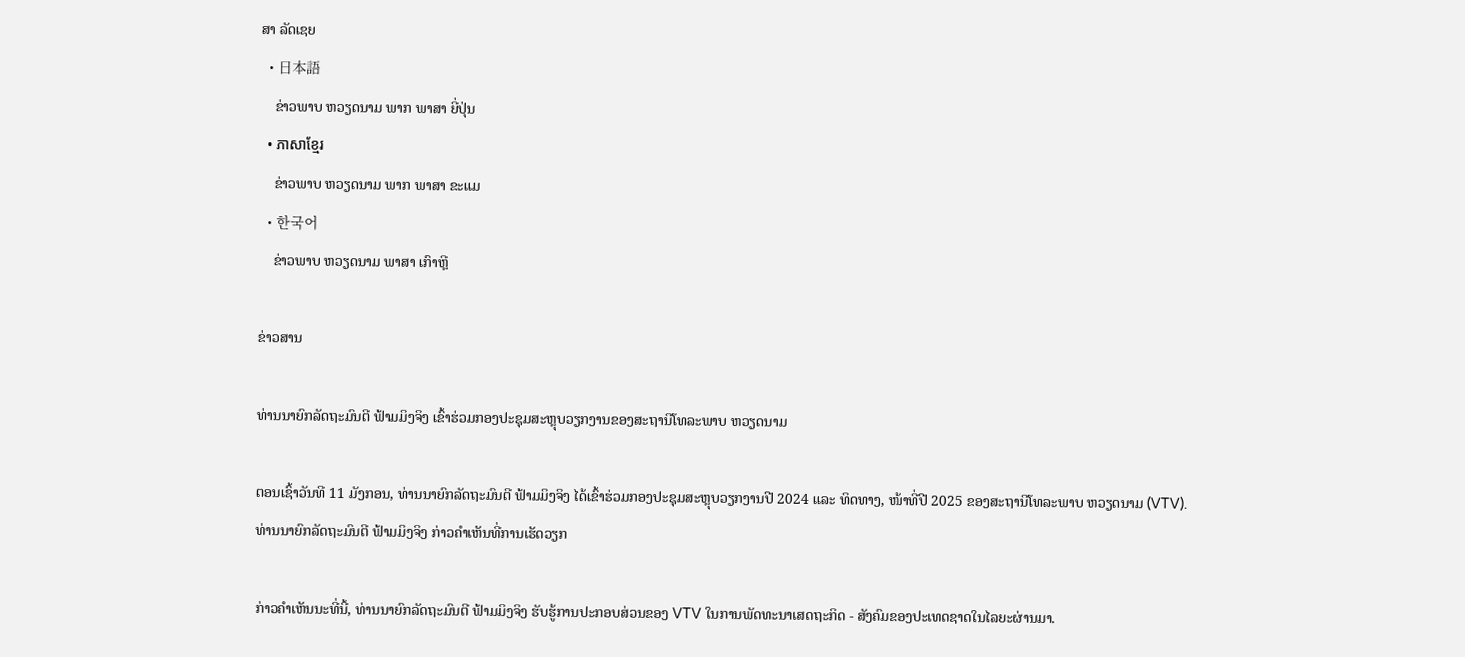ສາ ລັດເຊຍ
  • 日本語
    ຂ່າວພາບ ຫວຽດນາມ ພາກ ພາສາ ຍີ່ປຸ່ນ
  • ភាសាខ្មែរ
    ຂ່າວພາບ ຫວຽດນາມ ພາກ ພາສາ ຂະແມ
  • 한국어
    ຂ່າວພາບ ຫວຽດນາມ ພາສາ ເກົາຫຼີ

ຂ່າວສານ

ທ່ານນາຍົກລັດຖະມົນຕີ ຟ້າມມິງຈິງ ເຂົ້າຮ່ວມກອງປະຊຸມສະຫຼຸບວຽກງານຂອງສະຖານີໂທລະພາບ ຫວຽດນາມ

ຕອນເຊົ້າວັນທີ 11 ມັງກອນ, ທ່ານນາຍົກລັດຖະມົນຕີ ຟ້າມມິງຈິງ ໄດ້ເຂົ້າຮ່ວມກອງປະຊຸມສະຫຼຸບວຽກງານປີ 2024 ແລະ ທິດທາງ, ໜ້າທີ່ປີ 2025 ຂອງສະຖານີໂທລະພາບ ຫວຽດນາມ (VTV).
ທ່ານນາຍົກລັດຖະມົນຕີ ຟ້າມມິງຈິງ ກ່າວຄຳເຫັນທີ່ການເຮັດວຽກ

ກ່າວຄຳເຫັນນະທີ່ນີ້, ທ່ານນາຍົກລັດຖະມົນຕີ ຟ້າມມິງຈິງ ຮັບຮູ້ການປະກອບສ່ວນຂອງ VTV ໃນການພັດທະນາເສດຖະກິດ - ສັງຄົມຂອງປະເທດຊາດໃນໄລຍະຜ່ານມາ.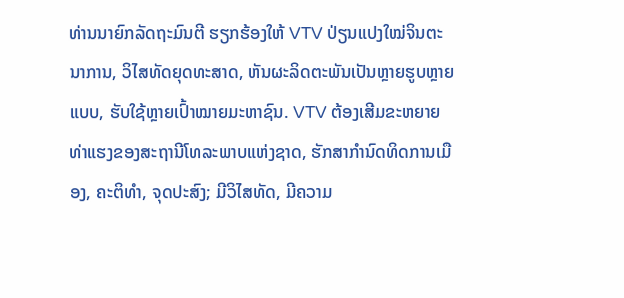ທ່ານນາຍົກລັດຖະມົນຕີ ຮຽກຮ້ອງໃຫ້ VTV ປ່ຽນແປງໃໝ່ຈິນຕະນາການ, ວິໄສທັດຍຸດທະສາດ, ຫັນຜະລິດຕະພັນເປັນຫຼາຍຮູບຫຼາຍແບບ, ຮັບໃຊ້ຫຼາຍເປົ້າໝາຍມະຫາຊົນ. VTV ຕ້ອງເສີມຂະຫຍາຍທ່າແຮງຂອງສະຖານີໂທລະພາບແຫ່ງຊາດ, ຮັກສາກຳນົດທິດການເມືອງ, ຄະຕິທຳ, ຈຸດປະສົງ; ມີວິໄສທັດ, ມີຄວາມ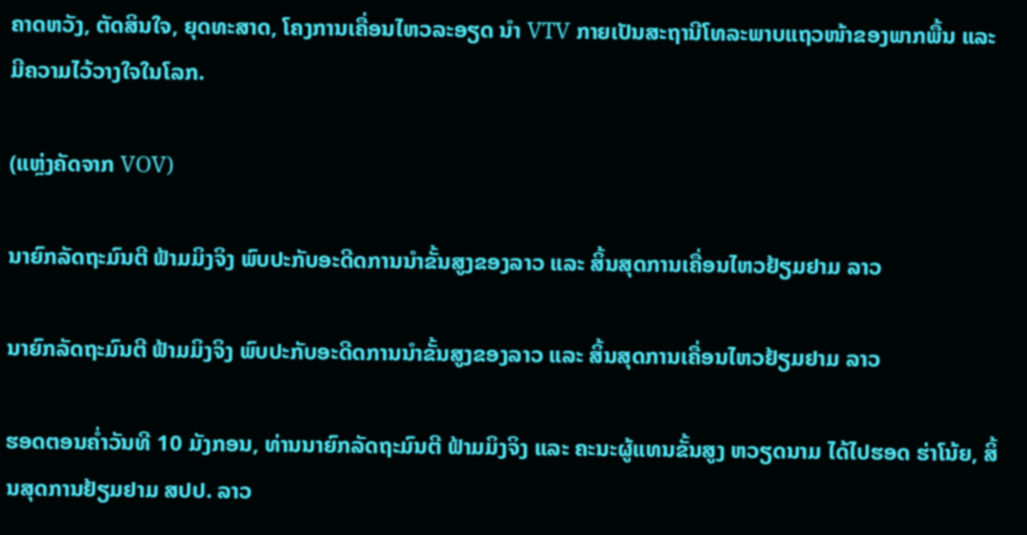ຄາດຫວັງ, ຕັດສິນໃຈ, ຍຸດທະສາດ, ໂຄງການເຄື່ອນໄຫວລະອຽດ ນຳ VTV ກາຍເປັນສະຖານີໂທລະພາບແຖວໜ້າຂອງພາກພື້ນ ແລະ ມີຄວາມໄວ້ວາງໃຈໃນໂລກ.

(ແຫຼ່ງຄັດຈາກ VOV)

ນາຍົກລັດຖະມົນຕີ ຟ້າມມິງຈິງ ພົບປະກັບອະດີດການນຳຂັ້ນສູງຂອງລາວ ແລະ ສິ້ນສຸດການເຄື່ອນໄຫວຢ້ຽມຢາມ ລາວ

ນາຍົກລັດຖະມົນຕີ ຟ້າມມິງຈິງ ພົບປະກັບອະດີດການນຳຂັ້ນສູງຂອງລາວ ແລະ ສິ້ນສຸດການເຄື່ອນໄຫວຢ້ຽມຢາມ ລາວ

ຮອດຕອນຄ່ຳວັນທີ 10 ມັງກອນ, ທ່ານນາຍົກລັດຖະມົນຕີ ຟ້າມມິງຈິງ ແລະ ຄະນະຜູ້ແທນຂັ້ນສູງ ຫວຽດນາມ ໄດ້ໄປຮອດ ຮ່າໂນ້ຍ, ສິ້ນສຸດການຢ້ຽມຢາມ ສປປ. ລາວ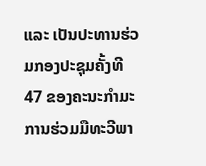ແລະ ເປັນປະທານຮ່ວມກອງປະຊຸມຄັ້ງທີ 47 ຂອງຄະນະກຳມະການຮ່ວມມືທະວີພາ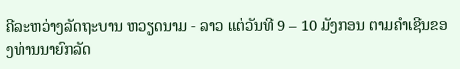ຄີລະຫວ່າງລັດຖະບານ ຫວຽດນາມ - ລາວ ແຕ່ວັນທີ 9 – 10 ມັງກອນ ຕາມຄຳເຊີນຂອງທ່ານນາຍົກລັດ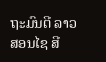ຖະມົນຕີ ລາວ ສອນໄຊ ສີ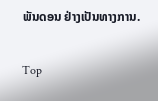ພັນດອນ ຢ່າງເປັນທາງການ.

Top